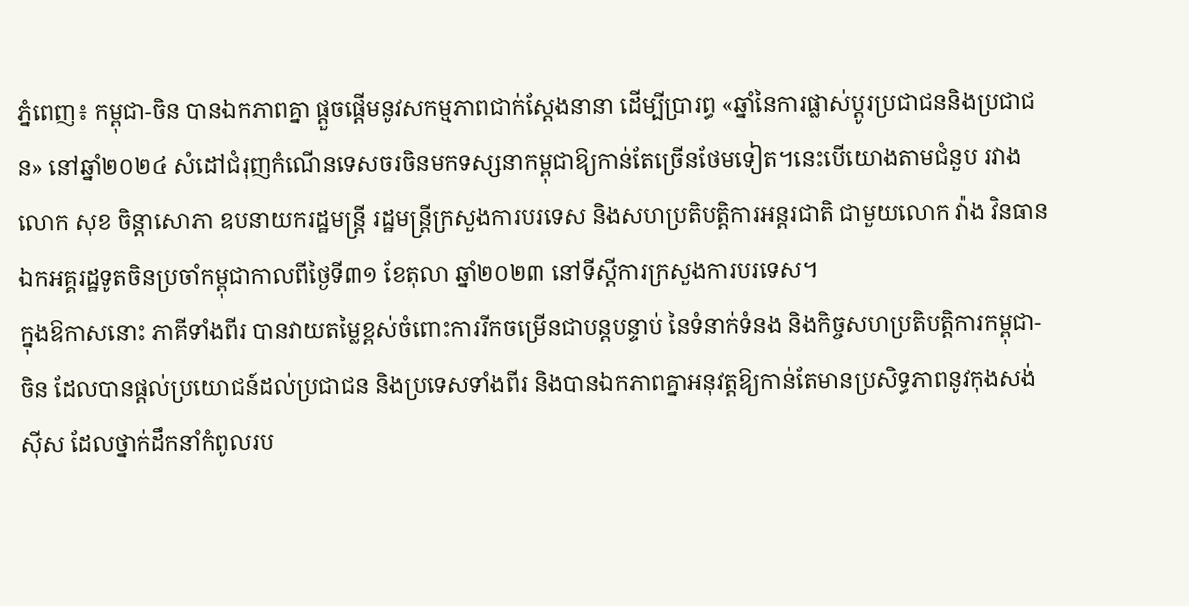ភ្នំពេញ៖ កម្ពុជា-ចិន បានឯកភាពគ្នា ផ្តួចផ្តើមនូវសកម្មភាពជាក់ស្តែងនានា ដើម្បីប្រារព្ធ «ឆ្នាំនៃការផ្លាស់ប្តូរប្រជាជននិងប្រជាជន» នៅឆ្នាំ២០២៤ សំដៅជំរុញកំណើនទេសចរចិនមកទស្សនាកម្ពុជាឱ្យកាន់តែច្រើនថែមទៀត។នេះបើយោងតាមជំនួប រវាងលោក សុខ ចិន្តាសោភា ឧបនាយករដ្ឋមន្ត្រី រដ្ឋមន្ត្រីក្រសួងការបរទេស និងសហប្រតិបត្តិការអន្តរជាតិ ជាមួយលោក វ៉ាង វិនធាន ឯកអគ្គរដ្ឋទូតចិនប្រចាំកម្ពុជាកាលពីថ្ងៃទី៣១ ខែតុលា ឆ្នាំ២០២៣ នៅទីស្តីការក្រសួងការបរទេស។
ក្នុងឱកាសនោះ ភាគីទាំងពីរ បានវាយតម្លៃខ្ពស់ចំពោះការរីកចម្រើនជាបន្តបន្ទាប់ នៃទំនាក់ទំនង និងកិច្ចសហប្រតិបត្តិការកម្ពុជា-ចិន ដែលបានផ្តល់ប្រយោជន៍ដល់ប្រជាជន និងប្រទេសទាំងពីរ និងបានឯកភាពគ្នាអនុវត្តឱ្យកាន់តែមានប្រសិទ្ធភាពនូវកុងសង់ស៊ីស ដែលថ្នាក់ដឹកនាំកំពូលរប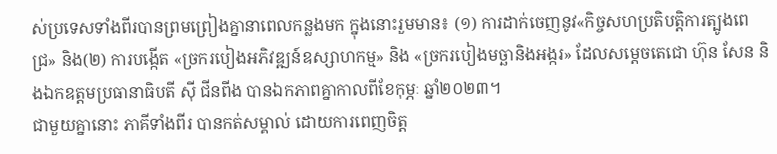ស់ប្រទេសទាំងពីរបានព្រមព្រៀងគ្នានាពេលកន្លងមក ក្នុងនោះរួមមាន៖ (១) ការដាក់ចេញនូវ«កិច្ចសហប្រតិបត្តិការត្បូងពេជ្រ» និង(២) ការបង្កើត «ច្រករបៀងអភិវឌ្ឍន៍ឧស្សាហកម្ម» និង «ច្រករបៀងមច្ឆានិងអង្ករ» ដែលសម្តេចតេជោ ហ៊ុន សែន និងឯកឧត្តមប្រធានាធិបតី ស៊ី ជីនពីង បានឯកភាពគ្នាកាលពីខែកុម្ភៈ ឆ្នាំ២០២៣។
ជាមួយគ្នានោះ ភាគីទាំងពីរ បានកត់សម្គាល់ ដោយការពេញចិត្ត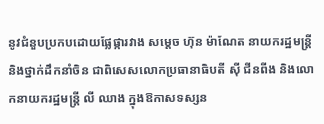នូវជំនួបប្រកបដោយផ្លែផ្ការវាង សម្តេច ហ៊ុន ម៉ាណែត នាយករដ្ឋមន្ត្រី និងថ្នាក់ដឹកនាំចិន ជាពិសេសលោកប្រធានាធិបតី ស៊ី ជីនពីង និងលោកនាយករដ្ឋមន្ត្រី លី ឈាង ក្នុងឱកាសទស្សន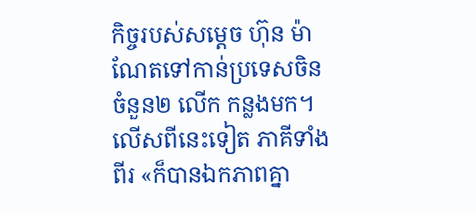កិច្ចរបស់សម្តេច ហ៊ុន ម៉ាណែតទៅកាន់ប្រទេសចិនចំនួន២ លើក កន្លងមក។
លើសពីនេះទៀត ភាគីទាំងពីរ «ក៏បានឯកភាពគ្នា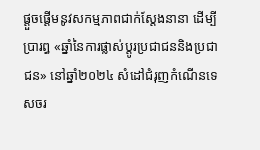ផ្តួចផ្តើមនូវសកម្មភាពជាក់ស្តែងនានា ដើម្បីប្រារព្ធ «ឆ្នាំនៃការផ្លាស់ប្តូរប្រជាជននិងប្រជាជន» នៅឆ្នាំ២០២៤ សំដៅជំរុញកំណើនទេសចរ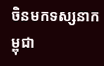ចិនមកទស្សនាកម្ពុជា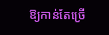ឱ្យកាន់តែច្រើ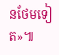នថែមទៀត»៕